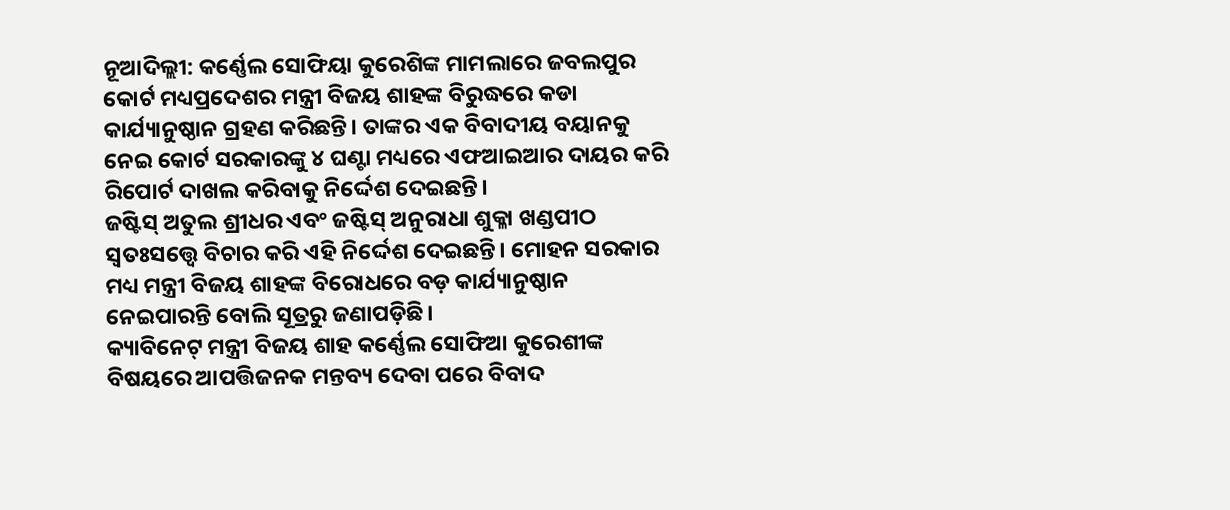ନୂଆଦିଲ୍ଲୀ: କର୍ଣ୍ଣେଲ ସୋଫିୟା କୁରେଶିଙ୍କ ମାମଲାରେ ଜବଲପୁର କୋର୍ଟ ମଧ୍ୟପ୍ରଦେଶର ମନ୍ତ୍ରୀ ବିଜୟ ଶାହଙ୍କ ବିରୁଦ୍ଧରେ କଡା କାର୍ଯ୍ୟାନୁଷ୍ଠାନ ଗ୍ରହଣ କରିଛନ୍ତି। ତାଙ୍କର ଏକ ବିବାଦୀୟ ବୟାନକୁ ନେଇ କୋର୍ଟ ସରକାରଙ୍କୁ ୪ ଘଣ୍ଟା ମଧ୍ୟରେ ଏଫଆଇଆର ଦାୟର କରି ରିପୋର୍ଟ ଦାଖଲ କରିବାକୁ ନିର୍ଦ୍ଦେଶ ଦେଇଛନ୍ତି।
ଜଷ୍ଟିସ୍ ଅତୁଲ ଶ୍ରୀଧର ଏବଂ ଜଷ୍ଟିସ୍ ଅନୁରାଧା ଶୁକ୍ଳା ଖଣ୍ଡପୀଠ ସ୍ୱତଃସତ୍ତ୍ୱେ ବିଚାର କରି ଏହି ନିର୍ଦ୍ଦେଶ ଦେଇଛନ୍ତି। ମୋହନ ସରକାର ମଧ୍ୟ ମନ୍ତ୍ରୀ ବିଜୟ ଶାହଙ୍କ ବିରୋଧରେ ବଡ଼ କାର୍ଯ୍ୟାନୁଷ୍ଠାନ ନେଇପାରନ୍ତି ବୋଲି ସୂତ୍ରରୁ ଜଣାପଡ଼ିଛି।
କ୍ୟାବିନେଟ୍ ମନ୍ତ୍ରୀ ବିଜୟ ଶାହ କର୍ଣ୍ଣେଲ ସୋଫିଆ କୁରେଶୀଙ୍କ ବିଷୟରେ ଆପତ୍ତିଜନକ ମନ୍ତବ୍ୟ ଦେବା ପରେ ବିବାଦ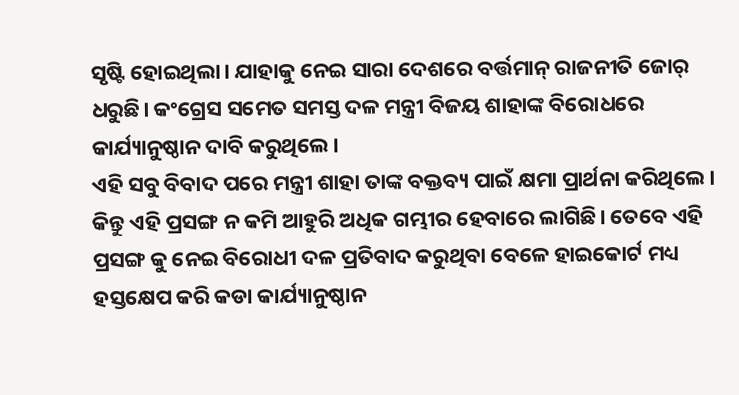ସୃଷ୍ଟି ହୋଇଥିଲା। ଯାହାକୁ ନେଇ ସାରା ଦେଶରେ ବର୍ତ୍ତମାନ୍ ରାଜନୀତି ଜୋର୍ ଧରୁଛି। କଂଗ୍ରେସ ସମେତ ସମସ୍ତ ଦଳ ମନ୍ତ୍ରୀ ବିଜୟ ଶାହାଙ୍କ ବିରୋଧରେ କାର୍ଯ୍ୟାନୁଷ୍ଠାନ ଦାବି କରୁଥିଲେ।
ଏହି ସବୁ ବିବାଦ ପରେ ମନ୍ତ୍ରୀ ଶାହା ତାଙ୍କ ବକ୍ତବ୍ୟ ପାଇଁ କ୍ଷମା ପ୍ରାର୍ଥନା କରିଥିଲେ। କିନ୍ତୁ ଏହି ପ୍ରସଙ୍ଗ ନ କମି ଆହୁରି ଅଧିକ ଗମ୍ଭୀର ହେବାରେ ଲାଗିଛି। ତେବେ ଏହି ପ୍ରସଙ୍ଗ କୁ ନେଇ ବିରୋଧୀ ଦଳ ପ୍ରତିବାଦ କରୁଥିବା ବେଳେ ହାଇକୋର୍ଟ ମଧ୍ୟ ହସ୍ତକ୍ଷେପ କରି କଡା କାର୍ଯ୍ୟାନୁଷ୍ଠାନ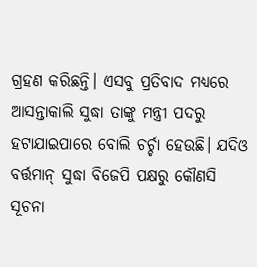ଗ୍ରହଣ କରିଛନ୍ତି। ଏସବୁ ପ୍ରତିବାଦ ମଧ୍ୟରେ ଆସନ୍ତାକାଲି ସୁଦ୍ଧା ତାଙ୍କୁ ମନ୍ତ୍ରୀ ପଦରୁ ହଟାଯାଇପାରେ ବୋଲି ଚର୍ଚ୍ଚା ହେଉଛି। ଯଦିଓ ବର୍ତ୍ତମାନ୍ ସୁଦ୍ଧା ବିଜେପି ପକ୍ଷରୁ କୌଣସି ସୂଚନା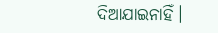ଦିଆଯାଇନାହିଁ।